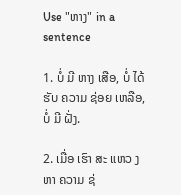Use "ຫາງ" in a sentence

1. ບໍ່ ມີ ຫາງ ເສືອ, ບໍ່ ໄດ້ ຮັບ ຄວາມ ຊ່ອຍ ເຫລືອ, ບໍ່ ມີ ຝັ່ງ.

2. ເມື່ອ ເຮົາ ສະ ແຫວ ງຫາ ຄວາມ ຊ່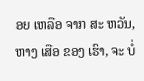ອຍ ເຫລືອ ຈາກ ສະ ຫວັນ, ຫາງ ເສືອ ຂອງ ເຮົາ, ຈະ ບໍ່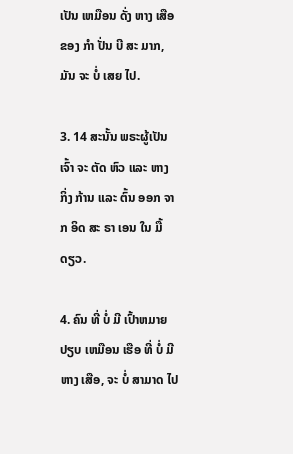ເປັນ ເຫມືອນ ດັ່ງ ຫາງ ເສືອ ຂອງ ກໍາ ປັ່ນ ບີ ສະ ມາກ, ມັນ ຈະ ບໍ່ ເສຍ ໄປ.

3. 14 ສະນັ້ນ ພຣະຜູ້ເປັນເຈົ້າ ຈະ ຕັດ ຫົວ ແລະ ຫາງ ກິ່ງ ກ້ານ ແລະ ຕົ້ນ ອອກ ຈາກ ອິດ ສະ ຣາ ເອນ ໃນ ມື້ ດຽວ.

4. ຄົນ ທີ່ ບໍ່ ມີ ເປົ້າຫມາຍ ປຽບ ເຫມືອນ ເຮືອ ທີ່ ບໍ່ ມີ ຫາງ ເສືອ, ຈະ ບໍ່ ສາມາດ ໄປ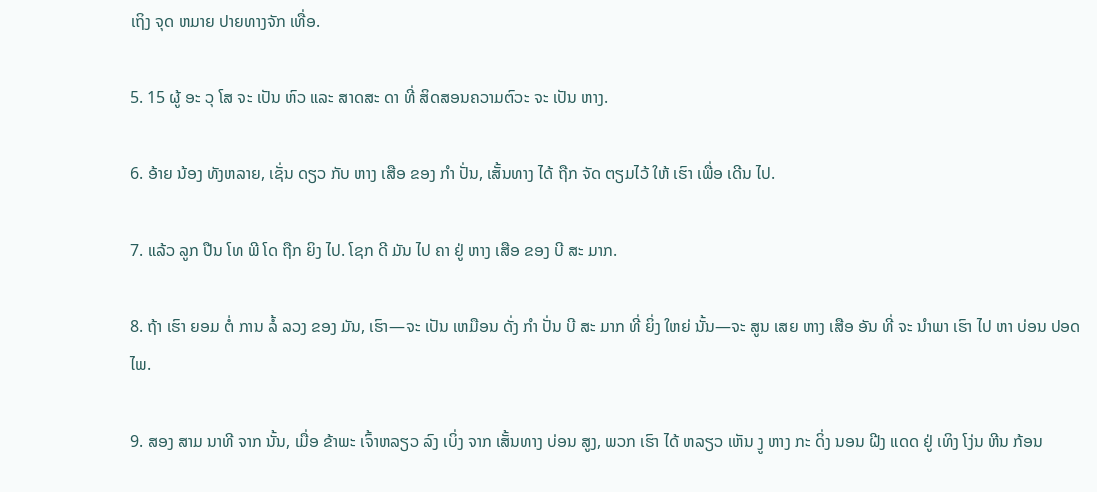ເຖິງ ຈຸດ ຫມາຍ ປາຍທາງຈັກ ເທື່ອ.

5. 15 ຜູ້ ອະ ວຸ ໂສ ຈະ ເປັນ ຫົວ ແລະ ສາດສະ ດາ ທີ່ ສິດສອນຄວາມຕົວະ ຈະ ເປັນ ຫາງ.

6. ອ້າຍ ນ້ອງ ທັງຫລາຍ, ເຊັ່ນ ດຽວ ກັບ ຫາງ ເສືອ ຂອງ ກໍາ ປັ່ນ, ເສັ້ນທາງ ໄດ້ ຖືກ ຈັດ ຕຽມໄວ້ ໃຫ້ ເຮົາ ເພື່ອ ເດີນ ໄປ.

7. ແລ້ວ ລູກ ປືນ ໂທ ພີ ໂດ ຖືກ ຍິງ ໄປ. ໂຊກ ດີ ມັນ ໄປ ຄາ ຢູ່ ຫາງ ເສືອ ຂອງ ບີ ສະ ມາກ.

8. ຖ້າ ເຮົາ ຍອມ ຕໍ່ ການ ລໍ້ ລວງ ຂອງ ມັນ, ເຮົາ—ຈະ ເປັນ ເຫມືອນ ດັ່ງ ກໍາ ປັ່ນ ບີ ສະ ມາກ ທີ່ ຍິ່ງ ໃຫຍ່ ນັ້ນ—ຈະ ສູນ ເສຍ ຫາງ ເສືອ ອັນ ທີ່ ຈະ ນໍາພາ ເຮົາ ໄປ ຫາ ບ່ອນ ປອດ ໄພ.

9. ສອງ ສາມ ນາທີ ຈາກ ນັ້ນ, ເມື່ອ ຂ້າພະ ເຈົ້າຫລຽວ ລົງ ເບິ່ງ ຈາກ ເສັ້ນທາງ ບ່ອນ ສູງ, ພວກ ເຮົາ ໄດ້ ຫລຽວ ເຫັນ ງູ ຫາງ ກະ ດິ່ງ ນອນ ຝີງ ແດດ ຢູ່ ເທິງ ໂງ່ນ ຫີນ ກ້ອນ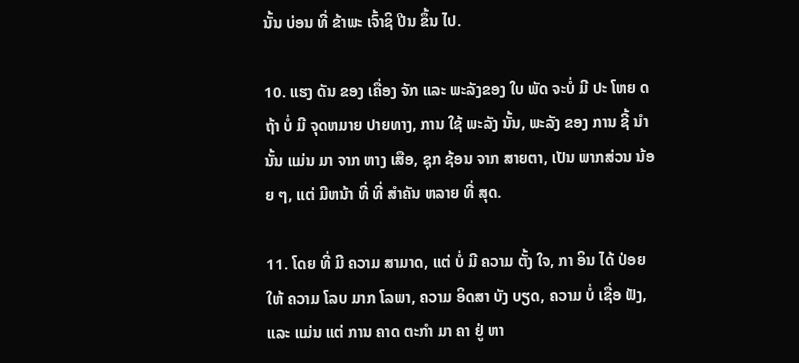ນັ້ນ ບ່ອນ ທີ່ ຂ້າພະ ເຈົ້າຊິ ປີນ ຂຶ້ນ ໄປ.

10. ແຮງ ດັນ ຂອງ ເຄື່ອງ ຈັກ ແລະ ພະລັງຂອງ ໃບ ພັດ ຈະບໍ່ ມີ ປະ ໂຫຍ ດ ຖ້າ ບໍ່ ມີ ຈຸດຫມາຍ ປາຍທາງ, ການ ໃຊ້ ພະລັງ ນັ້ນ, ພະລັງ ຂອງ ການ ຊີ້ ນໍາ ນັ້ນ ແມ່ນ ມາ ຈາກ ຫາງ ເສືອ, ຊຸກ ຊ້ອນ ຈາກ ສາຍຕາ, ເປັນ ພາກສ່ວນ ນ້ອຍ ໆ, ແຕ່ ມີຫນ້າ ທີ່ ທີ່ ສໍາຄັນ ຫລາຍ ທີ່ ສຸດ.

11. ໂດຍ ທີ່ ມີ ຄວາມ ສາມາດ, ແຕ່ ບໍ່ ມີ ຄວາມ ຕັ້ງ ໃຈ, ກາ ອິນ ໄດ້ ປ່ອຍ ໃຫ້ ຄວາມ ໂລບ ມາກ ໂລພາ, ຄວາມ ອິດສາ ບັງ ບຽດ, ຄວາມ ບໍ່ ເຊື່ອ ຟັງ, ແລະ ແມ່ນ ແຕ່ ການ ຄາດ ຕະກໍາ ມາ ຄາ ຢູ່ ຫາ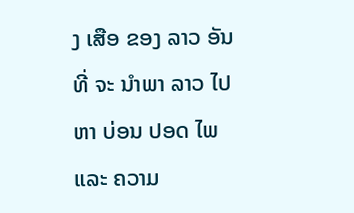ງ ເສືອ ຂອງ ລາວ ອັນ ທີ່ ຈະ ນໍາພາ ລາວ ໄປ ຫາ ບ່ອນ ປອດ ໄພ ແລະ ຄວາມ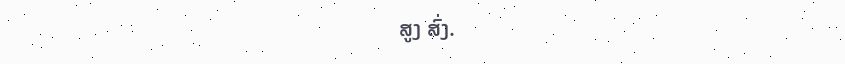ສູງ ສົ່ງ.